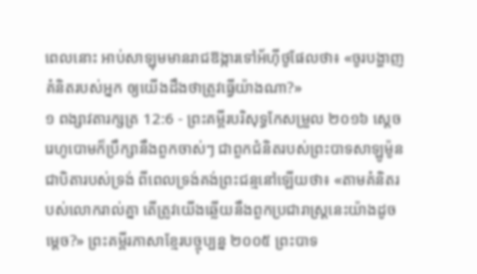ពេលនោះ អាប់សាឡុមមានរាជឱង្ការទៅអ័ហ៊ីថូផែលថា៖ «ចូរបង្ហាញគំនិតរបស់អ្នក ឲ្យយើងដឹងថាត្រូវធ្វើយ៉ាងណា?»
១ ពង្សាវតារក្សត្រ 12:6 - ព្រះគម្ពីរបរិសុទ្ធកែសម្រួល ២០១៦ ស្តេចរេហូបោមក៏ប្រឹក្សានឹងពួកចាស់ៗ ជាពួកជំនិតរបស់ព្រះបាទសាឡូម៉ូន ជាបិតារបស់ទ្រង់ ពីពេលទ្រង់គង់ព្រះជន្មនៅឡើយថា៖ «តាមគំនិតរបស់លោករាល់គ្នា តើត្រូវយើងឆ្លើយនឹងពួកប្រជារាស្ត្រនេះយ៉ាងដូចម្តេច?» ព្រះគម្ពីរភាសាខ្មែរបច្ចុប្បន្ន ២០០៥ ព្រះបាទ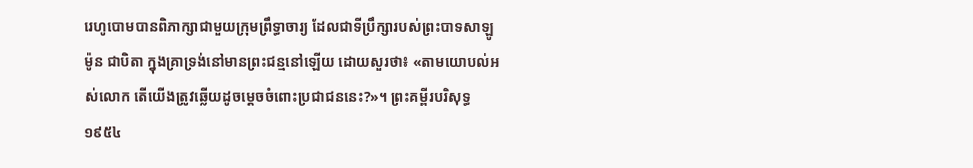រេហូបោមបានពិភាក្សាជាមួយក្រុមព្រឹទ្ធាចារ្យ ដែលជាទីប្រឹក្សារបស់ព្រះបាទសាឡូម៉ូន ជាបិតា ក្នុងគ្រាទ្រង់នៅមានព្រះជន្មនៅឡើយ ដោយសួរថា៖ «តាមយោបល់អស់លោក តើយើងត្រូវឆ្លើយដូចម្ដេចចំពោះប្រជាជននេះ?»។ ព្រះគម្ពីរបរិសុទ្ធ ១៩៥៤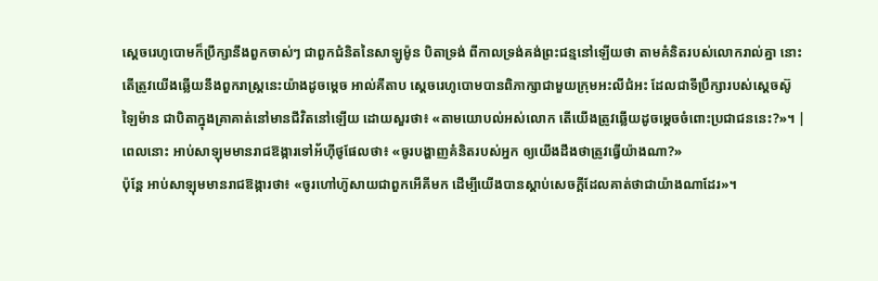ស្តេចរេហូបោមក៏ប្រឹក្សានឹងពួកចាស់ៗ ជាពួកជំនិតនៃសាឡូម៉ូន បិតាទ្រង់ ពីកាលទ្រង់គង់ព្រះជន្មនៅឡើយថា តាមគំនិតរបស់លោករាល់គ្នា នោះតើត្រូវយើងឆ្លើយនឹងពួករាស្ត្រនេះយ៉ាងដូចម្តេច អាល់គីតាប ស្តេចរេហូបោមបានពិភាក្សាជាមួយក្រុមអះលីជំអះ ដែលជាទីប្រឹក្សារបស់ស្តេចស៊ូឡៃម៉ាន ជាបិតាក្នុងគ្រាគាត់នៅមានជីវិតនៅឡើយ ដោយសួរថា៖ «តាមយោបល់អស់លោក តើយើងត្រូវឆ្លើយដូចម្តេចចំពោះប្រជាជននេះ?»។ |
ពេលនោះ អាប់សាឡុមមានរាជឱង្ការទៅអ័ហ៊ីថូផែលថា៖ «ចូរបង្ហាញគំនិតរបស់អ្នក ឲ្យយើងដឹងថាត្រូវធ្វើយ៉ាងណា?»
ប៉ុន្តែ អាប់សាឡុមមានរាជឱង្ការថា៖ «ចូរហៅហ៊ូសាយជាពួកអើគីមក ដើម្បីយើងបានស្តាប់សេចក្ដីដែលគាត់ថាជាយ៉ាងណាដែរ»។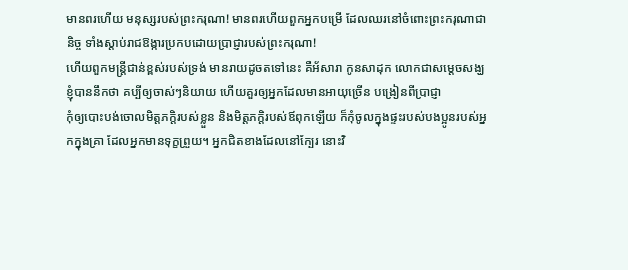មានពរហើយ មនុស្សរបស់ព្រះករុណា! មានពរហើយពួកអ្នកបម្រើ ដែលឈរនៅចំពោះព្រះករុណាជានិច្ច ទាំងស្តាប់រាជឱង្ការប្រកបដោយប្រាជ្ញារបស់ព្រះករុណា!
ហើយពួកមន្ត្រីជាន់ខ្ពស់របស់ទ្រង់ មានរាយដូចតទៅនេះ គឺអ័សារា កូនសាដុក លោកជាសម្ដេចសង្ឃ
ខ្ញុំបាននឹកថា គប្បីឲ្យចាស់ៗនិយាយ ហើយគួរឲ្យអ្នកដែលមានអាយុច្រើន បង្រៀនពីប្រាជ្ញា
កុំឲ្យបោះបង់ចោលមិត្តភក្តិរបស់ខ្លួន និងមិត្តភក្តិរបស់ឪពុកឡើយ ក៏កុំចូលក្នុងផ្ទះរបស់បងប្អូនរបស់អ្នកក្នុងគ្រា ដែលអ្នកមានទុក្ខព្រួយ។ អ្នកជិតខាងដែលនៅក្បែរ នោះវិ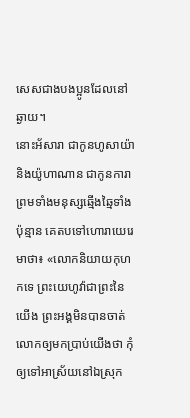សេសជាងបងប្អូនដែលនៅឆ្ងាយ។
នោះអ័សារា ជាកូនហូសាយ៉ា និងយ៉ូហាណាន ជាកូនការា ព្រមទាំងមនុស្សឆ្មើងឆ្មៃទាំងប៉ុន្មាន គេតបទៅហោរាយេរេមាថា៖ «លោកនិយាយកុហកទេ ព្រះយេហូវ៉ាជាព្រះនៃយើង ព្រះអង្គមិនបានចាត់លោកឲ្យមកប្រាប់យើងថា កុំឲ្យទៅអាស្រ័យនៅឯស្រុក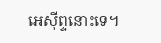អេស៊ីព្ទនោះទេ។